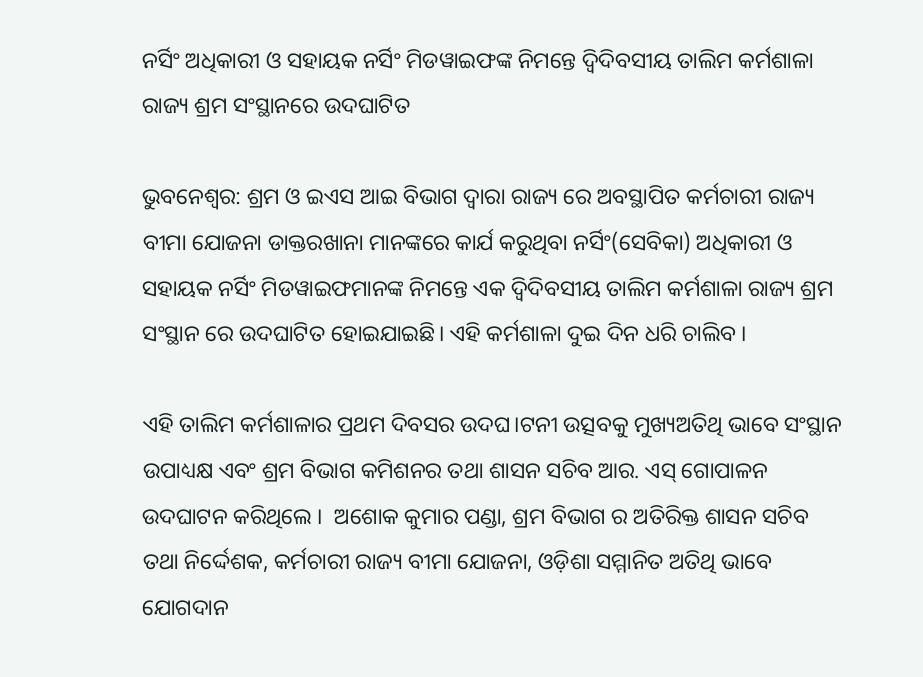ନର୍ସିଂ ଅଧିକାରୀ ଓ ସହାୟକ ନର୍ସିଂ ମିଡୱାଇଫଙ୍କ ନିମନ୍ତେ ଦ୍ବିଦିବସୀୟ ତାଲିମ କର୍ମଶାଳା ରାଜ୍ୟ ଶ୍ରମ ସଂସ୍ଥାନରେ ଉଦଘାଟିତ

ଭୁବନେଶ୍ବର: ଶ୍ରମ ଓ ଇଏସ ଆଇ ବିଭାଗ ଦ୍ୱାରା ରାଜ୍ୟ ରେ ଅବସ୍ଥାପିତ କର୍ମଚାରୀ ରାଜ୍ୟ ବୀମା ଯୋଜନା ଡାକ୍ତରଖାନା ମାନଙ୍କରେ କାର୍ଯ କରୁଥିବା ନର୍ସିଂ(ସେବିକା) ଅଧିକାରୀ ଓ ସହାୟକ ନର୍ସିଂ ମିଡୱାଇଫମାନଙ୍କ ନିମନ୍ତେ ଏକ ଦ୍ବିଦିବସୀୟ ତାଲିମ କର୍ମଶାଳା ରାଜ୍ୟ ଶ୍ରମ ସଂସ୍ଥାନ ରେ ଉଦଘାଟିତ ହୋଇଯାଇଛି। ଏହି କର୍ମଶାଳା ଦୁଇ ଦିନ ଧରି ଚାଲିବ ।

ଏହି ତାଲିମ କର୍ମଶାଳାର ପ୍ରଥମ ଦିବସର ଉଦଘ।ଟନୀ ଉତ୍ସବକୁ ମୁଖ୍ୟଅତିଥି ଭାବେ ସଂସ୍ଥାନ ଉପାଧ୍ୟକ୍ଷ ଏବଂ ଶ୍ରମ ବିଭାଗ କମିଶନର ତଥା ଶାସନ ସଚିବ ଆର. ଏସ୍ ଗୋପାଳନ ଉଦଘାଟନ କରିଥିଲେ ।  ଅଶୋକ କୁମାର ପଣ୍ଡା, ଶ୍ରମ ବିଭାଗ ର ଅତିରିକ୍ତ ଶାସନ ସଚିବ ତଥା ନିର୍ଦ୍ଦେଶକ, କର୍ମଚାରୀ ରାଜ୍ୟ ବୀମା ଯୋଜନା, ଓଡ଼ିଶା ସମ୍ମାନିତ ଅତିଥି ଭାବେ ଯୋଗଦାନ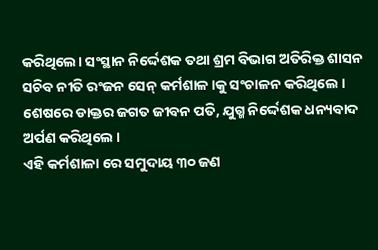କରିଥିଲେ। ସଂସ୍ଥାନ ନିର୍ଦ୍ଦେଶକ ତଥା ଶ୍ରମ ବିଭାଗ ଅତିରିକ୍ତ ଶାସନ ସଚିବ ନୀତି ରଂଜନ ସେନ୍ କର୍ମଶାଳ।କୁ ସଂଚାଳନ କରିଥିଲେ । ଶେଷରେ ଡାକ୍ତର ଜଗତ ଜୀବନ ପତି, ଯୁଗ୍ମ ନିର୍ଦ୍ଦେଶକ ଧନ୍ୟବାଦ ଅର୍ପଣ କରିଥିଲେ ।
ଏହି କର୍ମଶାଳା ରେ ସମୁଦାୟ ୩୦ ଜଣ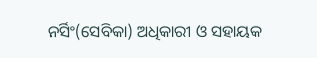ନର୍ସିଂ(ସେବିକା) ଅଧିକାରୀ ଓ ସହାୟକ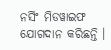ନର୍ସିଂ ମିଡୱାଇଫ ଯୋଗଦାନ କରିଛନ୍ତି ।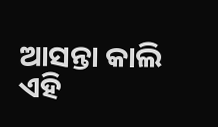ଆସନ୍ତା କାଲି ଏହି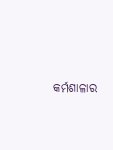କର୍ମଶାଳାର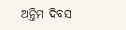ଅନ୍ତିମ ଦିବସ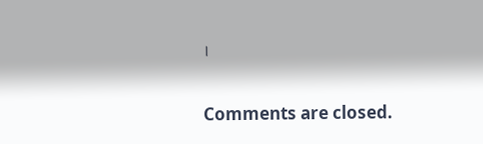।

Comments are closed.